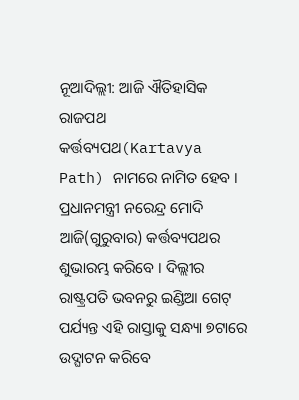ନୂଆଦିଲ୍ଲୀ: ଆଜି ଐତିହାସିକ ରାଜପଥ କର୍ତ୍ତବ୍ୟପଥ(Kartavya Path) ନାମରେ ନାମିତ ହେବ । ପ୍ରଧାନମନ୍ତ୍ରୀ ନରେନ୍ଦ୍ର ମୋଦି ଆଜି(ଗୁରୁବାର) କର୍ତ୍ତବ୍ୟପଥର ଶୁଭାରମ୍ଭ କରିବେ । ଦିଲ୍ଲୀର ରାଷ୍ଟ୍ରପତି ଭବନରୁ ଇଣ୍ଡିଆ ଗେଟ୍ ପର୍ଯ୍ୟନ୍ତ ଏହି ରାସ୍ତାକୁ ସନ୍ଧ୍ୟା ୭ଟାରେ ଉଦ୍ଘାଟନ କରିବେ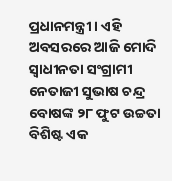ପ୍ରଧାନମନ୍ତ୍ରୀ । ଏହି ଅବସରରେ ଆଜି ମୋଦି ସ୍ବାଧୀନତା ସଂଗ୍ରାମୀ ନେତାଜୀ ସୁଭାଷ ଚନ୍ଦ୍ର ବୋଷଙ୍କ ୨୮ ଫୁଟ ଉଚ୍ଚତା ବିଶିଷ୍ଟ ଏକ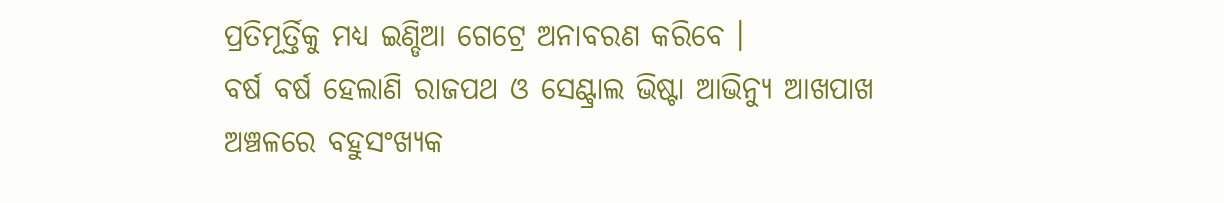ପ୍ରତିମୂର୍ତ୍ତିକୁ ମଧ୍ୟ ଇଣ୍ଡିଆ ଗେଟ୍ରେ ଅନାବରଣ କରିବେ ।
ବର୍ଷ ବର୍ଷ ହେଲାଣି ରାଜପଥ ଓ ସେଣ୍ଟ୍ରାଲ ଭିଷ୍ଟା ଆଭିନ୍ୟୁ ଆଖପାଖ ଅଞ୍ଚଳରେ ବହୁସଂଖ୍ୟକ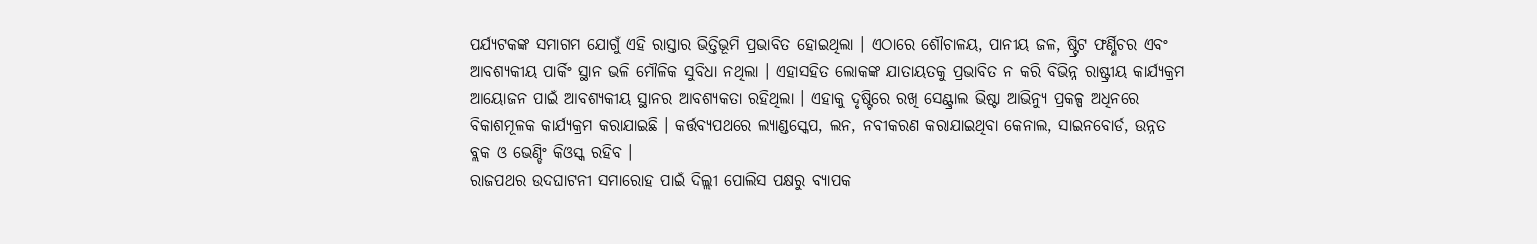ପର୍ଯ୍ୟଟକଙ୍କ ସମାଗମ ଯୋଗୁଁ ଏହି ରାସ୍ତାର ଭିତ୍ତିଭୂମି ପ୍ରଭାବିତ ହୋଇଥିଲା । ଏଠାରେ ଶୌଚାଳୟ, ପାନୀୟ ଜଳ, ଷ୍ଟ୍ରିଟ ଫର୍ଣ୍ଣିଚର ଏବଂ ଆବଶ୍ୟକୀୟ ପାର୍କିଂ ସ୍ଥାନ ଭଳି ମୌଳିକ ସୁବିଧା ନଥିଲା । ଏହାସହିତ ଲୋକଙ୍କ ଯାତାୟତକୁ ପ୍ରଭାବିତ ନ କରି ବିଭିନ୍ନ ରାଷ୍ଟ୍ରୀୟ କାର୍ଯ୍ୟକ୍ରମ ଆୟୋଜନ ପାଇଁ ଆବଶ୍ୟକୀୟ ସ୍ଥାନର ଆବଶ୍ୟକତା ରହିଥିଲା । ଏହାକୁ ଦୃଷ୍ଟିରେ ରଖି ସେଣ୍ଟ୍ରାଲ ଭିଷ୍ଟା ଆଭିନ୍ୟୁ ପ୍ରକଳ୍ପ ଅଧିନରେ ବିକାଶମୂଳକ କାର୍ଯ୍ୟକ୍ରମ କରାଯାଇଛି । କର୍ତ୍ତବ୍ୟପଥରେ ଲ୍ୟାଣ୍ଡସ୍କେପ, ଲନ, ନବୀକରଣ କରାଯାଇଥିବା କେନାଲ, ସାଇନବୋର୍ଡ, ଉନ୍ନତ ବ୍ଲକ ଓ ଭେଣ୍ଡିଂ କିଓସ୍କ ରହିବ ।
ରାଜପଥର ଉଦଘାଟନୀ ସମାରୋହ ପାଇଁ ଦିଲ୍ଲୀ ପୋଲିସ ପକ୍ଷରୁ ବ୍ୟାପକ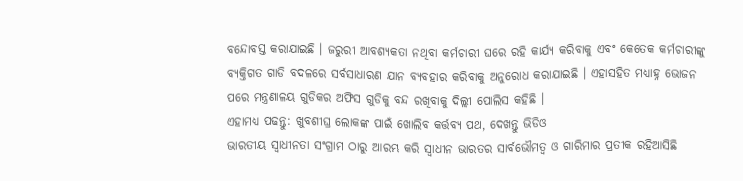ବନ୍ଦୋବସ୍ତ କରାଯାଇଛି । ଜରୁରୀ ଆବଶ୍ୟକତା ନଥିବା କର୍ମଚାରୀ ଘରେ ରହି କାର୍ଯ୍ୟ କରିବାକୁ ଏବଂ କେତେକ କର୍ମଚାରୀଙ୍କୁ ବ୍ୟକ୍ତିଗତ ଗାଡି ବଦଳରେ ସର୍ବସାଧାରଣ ଯାନ ବ୍ୟବହାର କରିବାକୁ ଅନୁରୋଧ କରାଯାଇଛି । ଏହାସହିତ ମଧ୍ୟାହ୍ନ ଭୋଜନ ପରେ ମନ୍ତ୍ରଣାଳୟ ଗୁଡିକର ଅଫିସ ଗୁଡିକୁ ବନ୍ଦ ରଖିବାକୁ ଦିଲ୍ଲୀ ପୋଲିସ କହିଛି ।
ଏହାମଧ୍ୟ ପଢନ୍ତୁ: ଖୁବଶୀଘ୍ର ଲୋକଙ୍କ ପାଇଁ ଖୋଲିବ କର୍ତ୍ତବ୍ୟ ପଥ, ଦେଖନ୍ତୁ ଭିଡିଓ
ଭାରତୀୟ ସ୍ବାଧୀନତା ସଂଗ୍ରାମ ଠାରୁ ଆରମ୍ଭ କରି ସ୍ବାଧୀନ ଭାରତର ସାର୍ବଭୌମତ୍ବ ଓ ଗାରିମାର ପ୍ରତୀକ ରହିଆସିଛି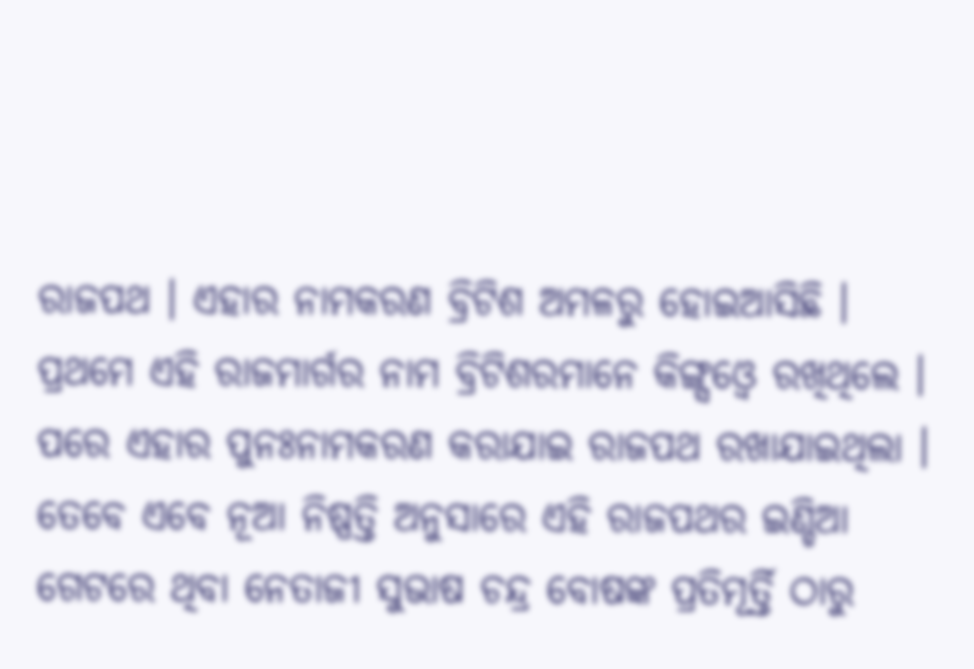ରାଜପଥ । ଏହାର ନାମକରଣ ବ୍ରିଟିଶ ଅମଳରୁ ହୋଇଆସିଛି । ପ୍ରଥମେ ଏହି ରାଜମାର୍ଗର ନାମ ବ୍ରିଟିଶରମାନେ କିଙ୍ଗ୍ସଓ୍ବେ ରଖିଥିଲେ । ପରେ ଏହାର ପୁନଃନାମକରଣ କରାଯାଇ ରାଜପଥ ରଖାଯାଇଥିଲା । ତେବେ ଏବେ ନୂଆ ନିଷ୍ପତ୍ତି ଅନୁସାରେ ଏହି ରାଜପଥର ଇଣ୍ଡିଆ ଗେଟରେ ଥିବା ନେତାଜୀ ସୁଭାଷ ଚନ୍ଦ୍ର ବୋଷଙ୍କ ପ୍ରତିମୂର୍ତ୍ତି ଠାରୁ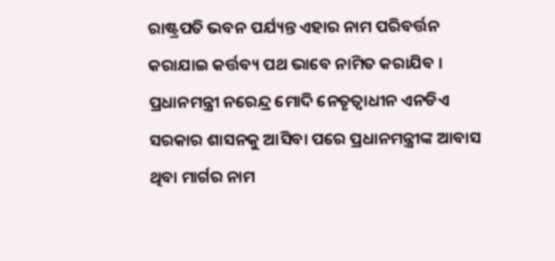ରାଷ୍ଟ୍ରପତି ଭବନ ପର୍ଯ୍ୟନ୍ତ ଏହାର ନାମ ପରିବର୍ତ୍ତନ କରାଯାଇ କର୍ତ୍ତବ୍ୟ ପଥ ଭାବେ ନାମିତ କରାଯିବ । ପ୍ରଧାନମନ୍ତ୍ରୀ ନରେନ୍ଦ୍ର ମୋଦି ନେତୃତ୍ବାଧୀନ ଏନଡିଏ ସରକାର ଶାସନକୁ ଆସିବା ପରେ ପ୍ରଧାନମନ୍ତ୍ରୀଙ୍କ ଆବାସ ଥିବା ମାର୍ଗର ନାମ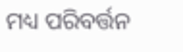ମଧ୍ୟ ପରିବର୍ତ୍ତନ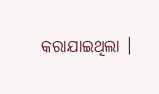କରାଯାଇଥିଲା ।